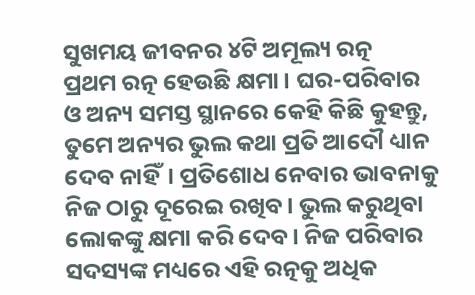ସୁଖମୟ ଜୀବନର ୪ଟି ଅମୂଲ୍ୟ ରତ୍ନ
ପ୍ରଥମ ରତ୍ନ ହେଉଛି କ୍ଷମା। ଘର-ପରିବାର ଓ ଅନ୍ୟ ସମସ୍ତ ସ୍ଥାନରେ କେହି କିଛି କୁହନ୍ତୁ, ତୁମେ ଅନ୍ୟର ଭୁଲ କଥା ପ୍ରତି ଆଦୌ ଧ୍ୟାନ ଦେବ ନାହିଁ। ପ୍ରତିଶୋଧ ନେବାର ଭାବନାକୁ ନିଜ ଠାରୁ ଦୂରେଇ ରଖିବ। ଭୁଲ କରୁଥିବା ଲୋକଙ୍କୁ କ୍ଷମା କରି ଦେବ। ନିଜ ପରିବାର ସଦସ୍ୟଙ୍କ ମଧ୍ୟରେ ଏହି ରତ୍ନକୁ ଅଧିକ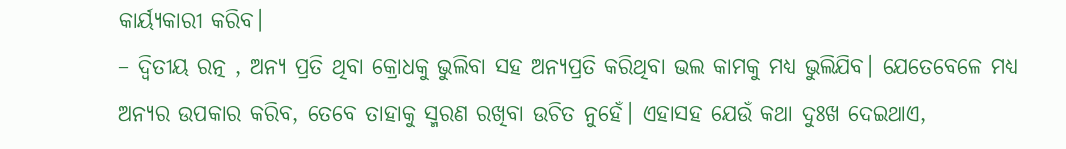କାର୍ୟ୍ୟକାରୀ କରିବ।
– ଦ୍ୱିତୀୟ ରତ୍ନ , ଅନ୍ୟ ପ୍ରତି ଥିବା କ୍ରୋଧକୁ ଭୁଲିବା ସହ ଅନ୍ୟପ୍ରତି କରିଥିବା ଭଲ କାମକୁ ମଧ୍ୟ ଭୁଲିଯିବ। ଯେତେବେଳେ ମଧ୍ୟ ଅନ୍ୟର ଉପକାର କରିବ, ତେବେ ତାହାକୁ ସ୍ମରଣ ରଖିବା ଉଚିତ ନୁହେଁ। ଏହାସହ ଯେଉଁ କଥା ଦୁଃଖ ଦେଇଥାଏ,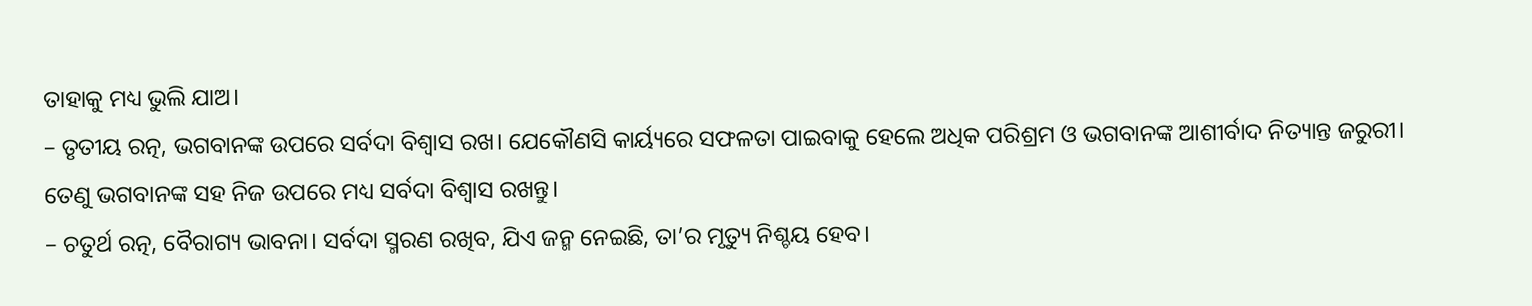ତାହାକୁ ମଧ୍ୟ ଭୁଲି ଯାଅ।
– ତୃତୀୟ ରତ୍ନ, ଭଗବାନଙ୍କ ଉପରେ ସର୍ବଦା ବିଶ୍ୱାସ ରଖ। ଯେକୌଣସି କାର୍ୟ୍ୟରେ ସଫଳତା ପାଇବାକୁ ହେଲେ ଅଧିକ ପରିଶ୍ରମ ଓ ଭଗବାନଙ୍କ ଆଶୀର୍ବାଦ ନିତ୍ୟାନ୍ତ ଜରୁରୀ। ତେଣୁ ଭଗବାନଙ୍କ ସହ ନିଜ ଉପରେ ମଧ୍ୟ ସର୍ବଦା ବିଶ୍ୱାସ ରଖନ୍ତୁ।
– ଚତୁର୍ଥ ରତ୍ନ, ବୈରାଗ୍ୟ ଭାବନା। ସର୍ବଦା ସ୍ମରଣ ରଖିବ, ଯିଏ ଜନ୍ମ ନେଇଛି, ତା’ର ମୃତ୍ୟୁ ନିଶ୍ଚୟ ହେବ।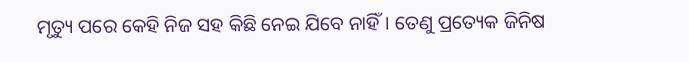ମୃତ୍ୟୁ ପରେ କେହି ନିଜ ସହ କିଛି ନେଇ ଯିବେ ନାହିଁ। ତେଣୁ ପ୍ରତ୍ୟେକ ଜିନିଷ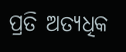ପ୍ରତି ଅତ୍ୟଧିକ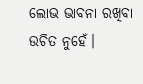ଲୋଭ ଭାବନା ରଖିବା ଉଚିତ ନୁହେଁ।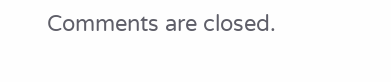Comments are closed.